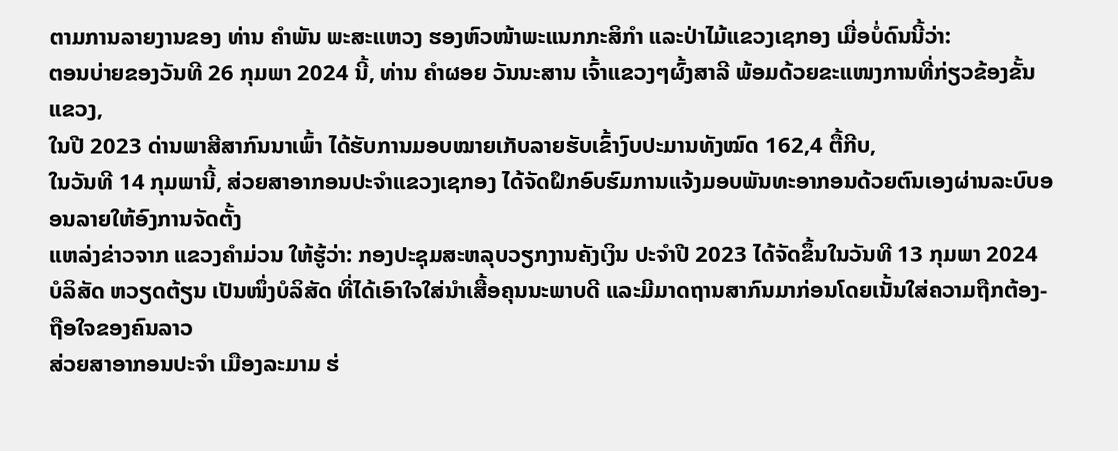ຕາມການລາຍງານຂອງ ທ່ານ ຄໍາພັນ ພະສະແຫວງ ຮອງຫົວໜ້າພະແນກກະສິກໍາ ແລະປ່າໄມ້ແຂວງເຊກອງ ເມື່ອບໍ່ດົນນີ້ວ່າ:
ຕອນບ່າຍຂອງວັນທີ 26 ກຸມພາ 2024 ນີ້, ທ່ານ ຄຳຜອຍ ວັນນະສານ ເຈົ້າແຂວງໆຜົ້ງສາລີ ພ້ອມດ້ວຍຂະແໜງການທີ່ກ່ຽວຂ້ອງຂັ້ນແຂວງ,
ໃນປີ 2023 ດ່ານພາສີສາກົນນາເພົ້າ ໄດ້ຮັບການມອບໝາຍເກັບລາຍຮັບເຂົ້າງົບປະມານທັງໝົດ 162,4 ຕື້ກີບ,
ໃນວັນທີ 14 ກຸມພານີ້, ສ່ວຍສາອາກອນປະຈໍາແຂວງເຊກອງ ໄດ້ຈັດຝຶກອົບຮົມການແຈ້ງມອບພັນທະອາກອນດ້ວຍຕົນເອງຜ່ານລະບົບອອນລາຍໃຫ້ອົງການຈັດຕັ້ງ
ແຫລ່ງຂ່າວຈາກ ແຂວງຄຳມ່ວນ ໃຫ້ຮູ້ວ່າ: ກອງປະຊຸມສະຫລຸບວຽກງານຄັງເງິນ ປະຈຳປີ 2023 ໄດ້ຈັດຂຶ້ນໃນວັນທີ 13 ກຸມພາ 2024
ບໍລິສັດ ຫວຽດຕ້ຽນ ເປັນໜຶ່ງບໍລິສັດ ທີ່ໄດ້ເອົາໃຈໃສ່ນຳເສື້ອຄຸນນະພາບດີ ແລະມີມາດຖານສາກົນມາກ່ອນໂດຍເນັ້ນໃສ່ຄວາມຖືກຕ້ອງ-ຖືອໃຈຂອງຄົນລາວ
ສ່ວຍສາອາກອນປະຈໍາ ເມືອງລະມາມ ຮ່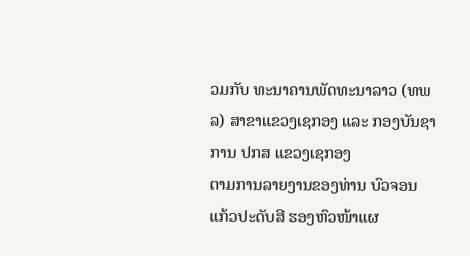ວມກັບ ທະນາຄານພັດທະນາລາວ (ທພລ) ສາຂາແຂວງເຊກອງ ແລະ ກອງບັນຊາການ ປກສ ແຂວງເຊກອງ
ຕາມການລາຍງານຂອງທ່ານ ບົວຈອນ ແກ້ວປະດັບສີ ຮອງຫົວໜ້າແຜ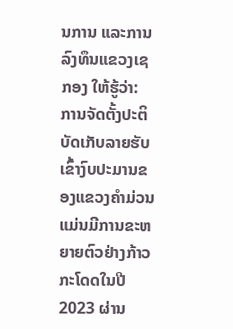ນການ ແລະການລົງທຶນແຂວງເຊກອງ ໃຫ້ຮູ້ວ່າ:
ການຈັດຕັ້ງປະຕິບັດເກັບລາຍຮັບເຂົ້າງົບປະມານຂອງແຂວງຄຳມ່ວນ ແມ່ນມີການຂະຫຍາຍຕົວຢ່າງກ້າວກະໂດດໃນປີ 2023 ຜ່ານ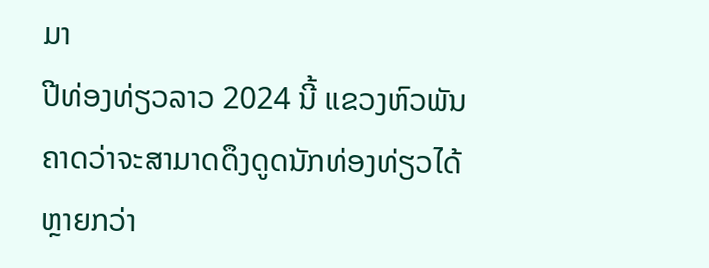ມາ
ປີທ່ອງທ່ຽວລາວ 2024 ນີ້ ແຂວງຫົວພັນ ຄາດວ່າຈະສາມາດດຶງດູດນັກທ່ອງທ່ຽວໄດ້ຫຼາຍກວ່າ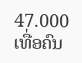47.000 ເທື່ອຄົນ